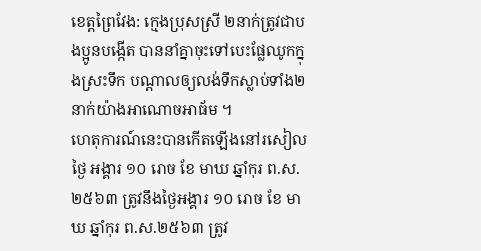ខេត្តព្រៃវែង: ក្មេងប្រុសស្រី ២នាក់ត្រូវជាបងប្អូនបង្កើត បាននាំគ្នាចុះទៅបេះផ្លែឈូកក្នុងស្រះទឹក បណ្តាលឲ្យលង់ទឹកស្លាប់ទាំង២នាក់យ៉ាងអាណោចអាធ័ម ។
ហេតុការណ៍នេះបានកើតឡើងនៅរសៀលថ្ងៃ អង្គារ ១០ រោច ខែ មាឃ ឆ្នាំកុរ ព.ស.២៥៦៣ ត្រូវនឹងថ្ងៃអង្គារ ១០ រោច ខែ មាឃ ឆ្នាំកុរ ព.ស.២៥៦៣ ត្រូវ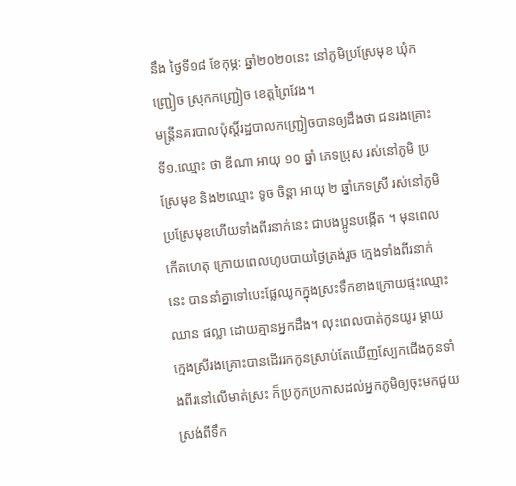នឹង ថ្ងៃទី១៨ ខែកុម្ភ: ឆ្នាំ២០២០នេះ នៅភូមិប្រស្រែមុខ ឃុំកញ្រ្ជៀច ស្រុកកញ្រ្ជៀច ខេត្តព្រៃវែង។
មន្រ្តីនគរបាលប៉ុស្តិ៍រដ្ឋបាលកញ្រ្ជៀចបានឲ្យដឹងថា ជនរងគ្រោះទី១.ឈ្មោះ ថា ឌីណា អាយុ ១០ ឆ្នាំ ភេទប្រុស រស់នៅភូមិ ប្រស្រែមុខ និង២ឈ្មោះ ទូច ចិន្ដា អាយុ ២ ឆ្នាំភេទស្រី រស់នៅភូមិប្រស្រែមុខហើយទាំងពីរនាក់នេះ ជាបងប្អូនបង្កើត ។ មុនពេលកើតហេតុ ក្រោយពេលហូបបាយថ្ងៃត្រង់រួច ក្មេងទាំងពីរនាក់នេះ បាននាំគ្នាទៅបេះផ្លែឈូកក្នុងស្រះទឹកខាងក្រោយផ្ទះឈ្មោះ ឈាន ផល្លា ដោយគ្មានអ្នកដឹង។ លុះពេលបាត់កូនយូរ ម្តាយក្មេងស្រីរងគ្រោះបានដើររកកូនស្រាប់តែឃើញស្បែកជើងកូនទាំងពីរនៅលើមាត់ស្រះ ក៏ប្រកូកប្រកាសដល់អ្នកភូមិឲ្យចុះមកជួយស្រង់ពីទឹក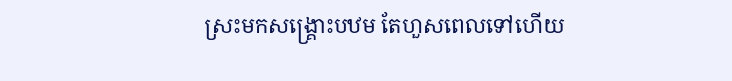ស្រះមកសង្រ្គោះបឋម តែហួសពេលទៅហើយ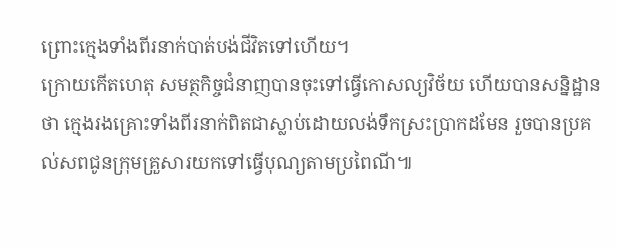ព្រោះក្មេងទាំងពីរនាក់បាត់បង់ជីវិតទៅហើយ។
ក្រោយកើតហេតុ សមត្ថកិច្ចជំនាញបានចុះទៅធ្វើកោសល្យវិច័យ ហើយបានសន្និដ្ឋានថា ក្មេងរងគ្រោះទាំងពីរនាក់ពិតជាស្លាប់ដោយលង់ទឹកស្រះប្រាកដមែន រួចបានប្រគល់សពជូនក្រុមគ្រួសារយកទៅធ្វើបុណ្យតាមប្រពៃណី៕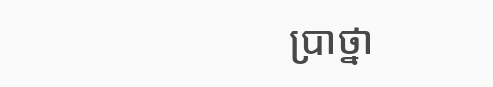ប្រាថ្នា